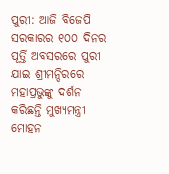ପୁରୀ: ଆଜି ବିଜେପି ସରକାରର ୧୦୦ ଦିନର ପୂର୍ତ୍ତି ଅବସରରେ ପୁରୀ ଯାଇ ଶ୍ରୀମନ୍ଦିରରେ ମହାପ୍ରଭୁଙ୍କୁ ଦର୍ଶନ କରିଛନ୍ତି ମୁଖ୍ୟମନ୍ତ୍ରୀ ମୋହନ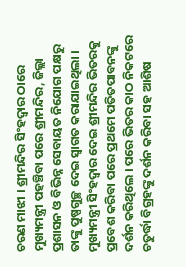ଚରଣ ମାଝୀ । ଶ୍ରୀମନ୍ଦିର ସିଂହଦ୍ଵାର ଠାରେ ମୁଖ୍ୟମନ୍ତ୍ରୀ ପହଞ୍ଚିବା ପରେ ଶ୍ରୀମନ୍ଦିର, ଜିଲ୍ଲା ପ୍ରଶାସନ ଓ ବିଭିନ୍ନ ସେବାୟତ ନିଯୋଗ ପକ୍ଷରୁ ତାଙ୍କୁ ପୁଷ୍ପଗୁଚ୍ଛ ଦେଇ ସ୍ବାଗତ କରାଯାଇଥିଲା ।
ମୁଖ୍ୟମନ୍ତ୍ରୀ ସିଂହଦ୍ଵାର ଦେଇ ଶ୍ରୀମନ୍ଦିର ଭିତରକୁ ପ୍ରବେଶ କରିବା ପରେ ପ୍ରଥମେ ପତିତପାବନଙ୍କୁ ଦର୍ଶନ କରିଥିଲେ । ପରେ ଭିତର କାଠ ନିକଟରେ ଚତୁର୍ଦ୍ଧା ବିଗ୍ରହଙ୍କୁ ଦର୍ଶନ କରିବା ସହ ଆଶିଷ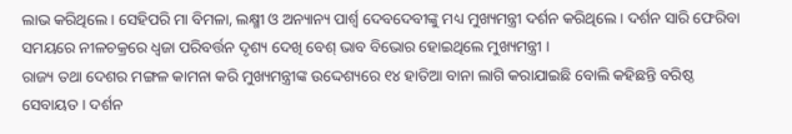ଲାଭ କରିଥିଲେ । ସେହିପରି ମା ବିମଳା, ଲକ୍ଷ୍ମୀ ଓ ଅନ୍ୟାନ୍ୟ ପାର୍ଶ୍ଵ ଦେବଦେବୀଙ୍କୁ ମଧ୍ୟ ମୁଖ୍ୟମନ୍ତ୍ରୀ ଦର୍ଶନ କରିଥିଲେ । ଦର୍ଶନ ସାରି ଫେରିବା ସମୟରେ ନୀଳଚକ୍ରରେ ଧ୍ଵଜା ପରିବର୍ତ୍ତନ ଦୃଶ୍ୟ ଦେଖି ବେଶ୍ ଭାବ ବିଭୋର ହୋଇଥିଲେ ମୁଖ୍ୟମନ୍ତ୍ରୀ ।
ରାଜ୍ୟ ତଥା ଦେଶର ମଙ୍ଗଳ କାମନା କରି ମୁଖ୍ୟମନ୍ତ୍ରୀଙ୍କ ଉଦ୍ଦେଶ୍ୟରେ ୧୪ ହାତିଆ ବାନା ଲାଗି କରାଯାଇଛି ବୋଲି କହିଛନ୍ତି ବରିଷ୍ଠ ସେବାୟତ । ଦର୍ଶନ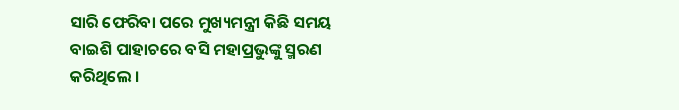ସାରି ଫେରିବା ପରେ ମୁଖ୍ୟମନ୍ତ୍ରୀ କିଛି ସମୟ ବାଇଶି ପାହାଚରେ ବସି ମହାପ୍ରଭୁଙ୍କୁ ସ୍ମରଣ କରିଥିଲେ ।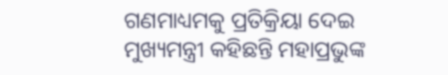ଗଣମାଧ୍ୟମକୁ ପ୍ରତିକ୍ରିୟା ଦେଇ ମୁଖ୍ୟମନ୍ତ୍ରୀ କହିଛନ୍ତି ମହାପ୍ରଭୁଙ୍କ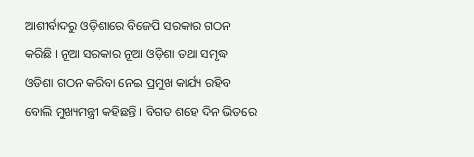ଆଶୀର୍ବାଦରୁ ଓଡ଼ିଶାରେ ବିଜେପି ସରକାର ଗଠନ କରିଛି । ନୂଆ ସରକାର ନୂଆ ଓଡ଼ିଶା ତଥା ସମୃଦ୍ଧ ଓଡିଶା ଗଠନ କରିବା ନେଇ ପ୍ରମୁଖ କାର୍ଯ୍ୟ ରହିବ ବୋଲି ମୁଖ୍ୟମନ୍ତ୍ରୀ କହିଛନ୍ତି । ବିଗତ ଶହେ ଦିନ ଭିତରେ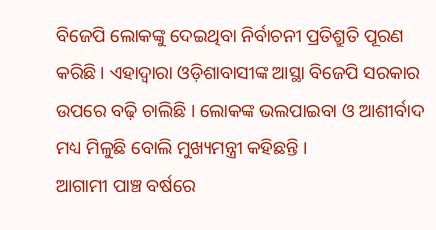ବିଜେପି ଲୋକଙ୍କୁ ଦେଇଥିବା ନିର୍ବାଚନୀ ପ୍ରତିଶ୍ରୁତି ପୂରଣ କରିଛି । ଏହାଦ୍ବାରା ଓଡ଼ିଶାବାସୀଙ୍କ ଆସ୍ଥା ବିଜେପି ସରକାର ଉପରେ ବଢ଼ି ଚାଲିଛି । ଲୋକଙ୍କ ଭଲପାଇବା ଓ ଆଶୀର୍ବାଦ ମଧ୍ୟ ମିଳୁଛି ବୋଲି ମୁଖ୍ୟମନ୍ତ୍ରୀ କହିଛନ୍ତି ।
ଆଗାମୀ ପାଞ୍ଚ ବର୍ଷରେ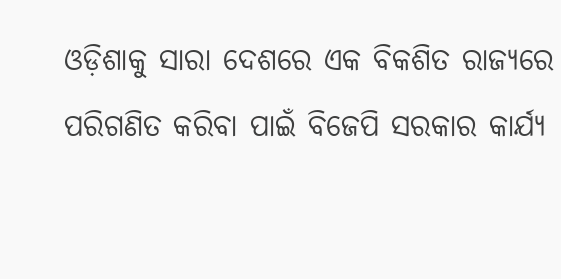ଓଡ଼ିଶାକୁ ସାରା ଦେଶରେ ଏକ ବିକଶିତ ରାଜ୍ୟରେ ପରିଗଣିତ କରିବା ପାଇଁ ବିଜେପି ସରକାର କାର୍ଯ୍ୟ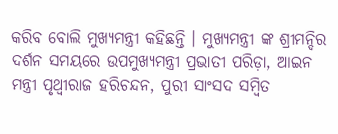କରିବ ବୋଲି ମୁଖ୍ୟମନ୍ତ୍ରୀ କହିଛନ୍ତି । ମୁଖ୍ୟମନ୍ତ୍ରୀ ଙ୍କ ଶ୍ରୀମନ୍ଦିର ଦର୍ଶନ ସମୟରେ ଉପମୁଖ୍ୟମନ୍ତ୍ରୀ ପ୍ରଭାତୀ ପରିଡ଼ା, ଆଇନ ମନ୍ତ୍ରୀ ପୃଥ୍ୱୀରାଜ ହରିଚନ୍ଦନ, ପୁରୀ ସାଂସଦ ସମ୍ବିତ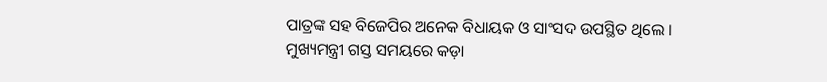ପାତ୍ରଙ୍କ ସହ ବିଜେପିର ଅନେକ ବିଧାୟକ ଓ ସାଂସଦ ଉପସ୍ଥିତ ଥିଲେ । ମୁଖ୍ୟମନ୍ତ୍ରୀ ଗସ୍ତ ସମୟରେ କଡ଼ା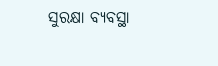ସୁରକ୍ଷା ବ୍ୟବସ୍ଥା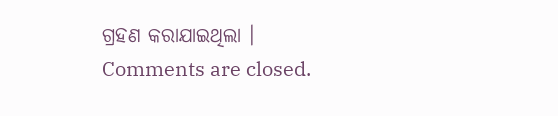ଗ୍ରହଣ କରାଯାଇଥିଲା ।
Comments are closed.